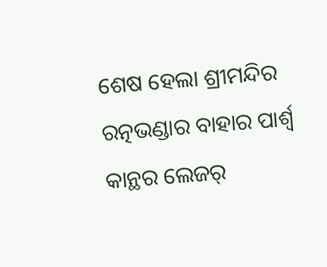ଶେଷ ହେଲା ଶ୍ରୀମନ୍ଦିର ରତ୍ନଭଣ୍ଡାର ବାହାର ପାର୍ଶ୍ଵ କାନ୍ଥର ଲେଜର୍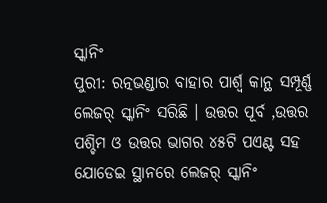ସ୍କାନିଂ
ପୁରୀ: ରତ୍ନଭଣ୍ଡାର ବାହାର ପାର୍ଶ୍ଵ କାନ୍ଥ ସମ୍ପୂର୍ଣ୍ଣ ଲେଜର୍ ସ୍କାନିଂ ସରିଛି । ଉତ୍ତର ପୂର୍ବ ,ଉତ୍ତର ପଶ୍ଚିମ ଓ ଉତ୍ତର ଭାଗର ୪୫ଟି ପଏଣ୍ଟ ସହ ଯୋଡେଇ ସ୍ଥାନରେ ଲେଜର୍ ସ୍କାନିଂ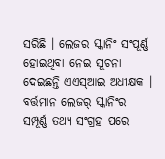ସରିଛି । ଲେଜର ସ୍କାନିଂ ସଂପୂର୍ଣ୍ଣ ହୋଇଥିବା ନେଇ ସୂଚନା ଦେଇଛନ୍ତି ଏଏସ୍ଆଇ ଅଧୀକ୍ଷକ । ବର୍ତ୍ତମାନ ଲେଜର୍ ସ୍କାନିଂର ସମ୍ପୂର୍ଣ୍ଣ ତଥ୍ୟ ସଂଗ୍ରହ ପରେ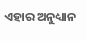ଏହାର ଅନୁଧ୍ୟାନ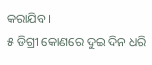କରାଯିବ ।
୫ ଡିଗ୍ରୀ କୋଣରେ ଦୁଇ ଦିନ ଧରି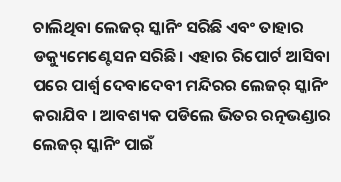ଚାଲିଥିବା ଲେଜର୍ ସ୍କାନିଂ ସରିଛି ଏବଂ ତାହାର ଡକ୍ୟୁମେଣ୍ଟେସନ ସରିଛି। ଏହାର ରିପୋର୍ଟ ଆସିବା ପରେ ପାର୍ଶ୍ଵ ଦେବାଦେବୀ ମନ୍ଦିରର ଲେଜର୍ ସ୍କାନିଂ କରାଯିବ । ଆବଶ୍ୟକ ପଡିଲେ ଭିତର ରତ୍ନଭଣ୍ଡାର ଲେଜର୍ ସ୍କାନିଂ ପାଇଁ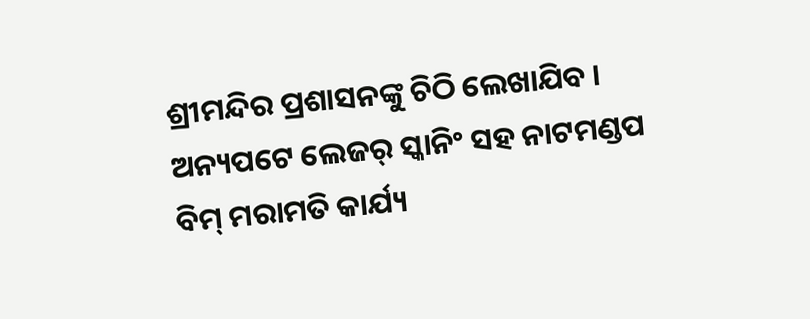ଶ୍ରୀମନ୍ଦିର ପ୍ରଶାସନଙ୍କୁ ଚିଠି ଲେଖାଯିବ । ଅନ୍ୟପଟେ ଲେଜର୍ ସ୍କାନିଂ ସହ ନାଟମଣ୍ଡପ ବିମ୍ ମରାମତି କାର୍ଯ୍ୟ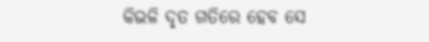କିଭଳି ଦୃତ ଗତିରେ ହେବ ସେ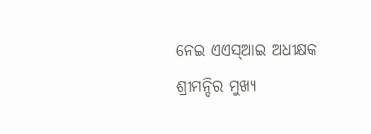ନେଇ ଏଏସ୍ଆଇ ଅଧୀକ୍ଷକ ଶ୍ରୀମନ୍ଦିର ମୁଖ୍ୟ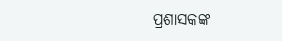ପ୍ରଶାସକଙ୍କ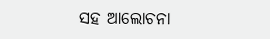ସହ ଆଲୋଚନା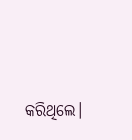କରିଥିଲେ।